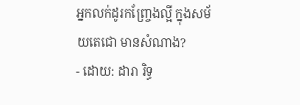អ្នកលក់ដូរកញ្ច្រែងល្អី ក្នុងសម័យតេជោ មានសំណាង?
- ដោយ: ដារា រិទ្ធ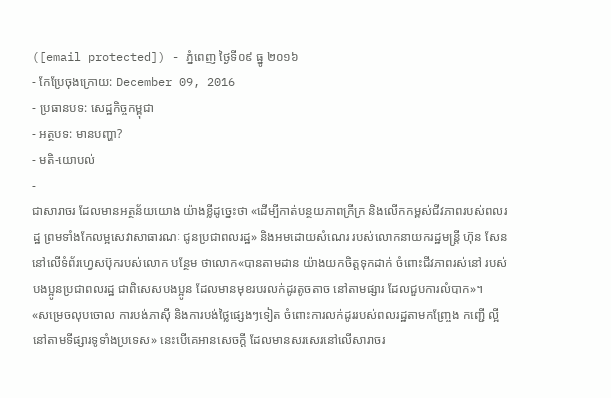([email protected]) - ភ្នំពេញ ថ្ងៃទី០៩ ធ្នូ ២០១៦
- កែប្រែចុងក្រោយ: December 09, 2016
- ប្រធានបទ: សេដ្ឋកិច្ចកម្ពុជា
- អត្ថបទ: មានបញ្ហា?
- មតិ-យោបល់
-
ជាសារាចរ ដែលមានអត្ថន័យយោង យ៉ាងខ្លីដូច្នេះថា «ដើម្បីកាត់បន្ថយភាពក្រីក្រ និងលើកកម្ពស់ជីវភាពរបស់ពលរដ្ឋ ព្រមទាំងកែលម្អសេវាសាធារណៈ ជូនប្រជាពលរដ្ឋ» និងអមដោយសំណេរ របស់លោកនាយករដ្ឋមន្ត្រី ហ៊ុន សែន នៅលើទំព័រហ្វេសប៊ុករបស់លោក បន្ថែម ថាលោក«បានតាមដាន យ៉ាងយកចិត្តទុកដាក់ ចំពោះជីវភាពរស់នៅ របស់បងប្អូនប្រជាពលរដ្ឋ ជាពិសេសបងប្អូន ដែលមានមុខរបរលក់ដូរតូចតាច នៅតាមផ្សារ ដែលជួបការលំបាក»។
«សម្រេចលុបចោល ការបង់ភាស៊ី និងការបង់ថ្លៃផ្សេងៗទៀត ចំពោះការលក់ដូររបស់ពលរដ្ឋតាមកញ្ច្រែង កញ្ជើ ល្អី នៅតាមទីផ្សារទូទាំងប្រទេស» នេះបើគេអានសេចក្ដី ដែលមានសរសេរនៅលើសារាចរ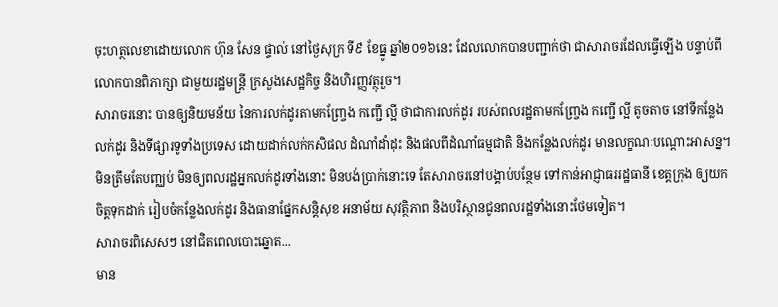ចុះហត្ថលេខាដោយលោក ហ៊ុន សែន ផ្ទាល់ នៅថ្ងៃសុក្រ ទី៩ ខែធ្នូ ឆ្នាំ២០១៦នេះ ដែលលោកបានបញ្ជាក់ថា ជាសារាចរដែលធ្វើឡើង បន្ទាប់ពីលោកបានពិភាក្សា ជាមួយរដ្ឋមន្រ្តី ក្រសួងសេដ្ឋកិច្ច និងហិរញ្ញវត្ថុរួច។
សារាចរនោះ បានឲ្យនិយមន័យ នៃការលក់ដូរតាមកញ្ច្រែង កញ្ជើ ល្អី ថាជាការលក់ដូរ របស់ពលរដ្ឋតាមកញ្ច្រែង កញ្ជើ ល្អី តូចតាច នៅទីកន្លែងលក់ដូរ និងទីផ្សារទូទាំងប្រទេស ដោយដាក់លក់កសិផល ដំណាំដាំដុះ និងផលពីដំណាំធម្មជាតិ និងកន្លែងលក់ដូរ មានលក្ខណៈបណ្ដោះអាសន្ន។ មិនត្រឹមតែបញ្ឈប់ មិនឲ្យពលរដ្ឋអ្នកលក់ដូរទាំងនោះ មិនបង់ប្រាក់នោះទេ តែសារាចរនៅបង្គាប់បន្ថែម ទៅកាន់អាជ្ញាធររដ្ឋធានី ខេត្តក្រុង ឲ្យយកចិត្តទុកដាក់ រៀបចំកន្លែងលក់ដូរ និងធានាផ្នែកសន្ដិសុខ អនាម័យ សុវត្ថិភាព និងបរិស្ថានជូនពលរដ្ឋទាំងនោះថែមទៀត។
សារាចរពិសេសៗ នៅជិតពេលបោះឆ្នោត...
មាន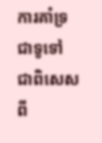ការគាំទ្រជាទូទៅ ជាពិសេសពី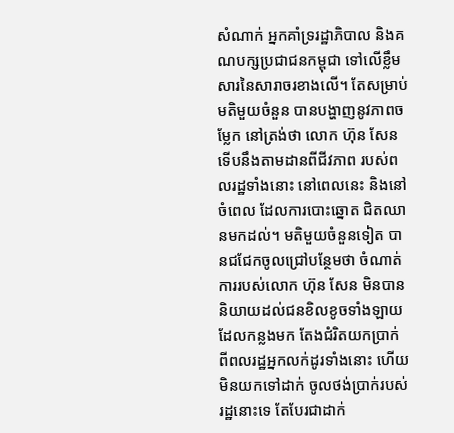សំណាក់ អ្នកគាំទ្ររដ្ឋាភិបាល និងគណបក្សប្រជាជនកម្ពុជា ទៅលើខ្លឹមសារនៃសារាចរខាងលើ។ តែសម្រាប់មតិមួយចំនួន បានបង្ហាញនូវភាពចម្លែក នៅត្រង់ថា លោក ហ៊ុន សែន ទើបនឹងតាមដានពីជីវភាព របស់ពលរដ្ឋទាំងនោះ នៅពេលនេះ និងនៅចំពេល ដែលការបោះឆ្នោត ជិតឈានមកដល់។ មតិមួយចំនួនទៀត បានជជែកចូលជ្រៅបន្ថែមថា ចំណាត់ការរបស់លោក ហ៊ុន សែន មិនបាននិយាយដល់ជនខិលខូចទាំងឡាយ ដែលកន្លងមក តែងជំរិតយកប្រាក់ ពីពលរដ្ឋអ្នកលក់ដូរទាំងនោះ ហើយមិនយកទៅដាក់ ចូលថង់ប្រាក់របស់រដ្ឋនោះទេ តែបែរជាដាក់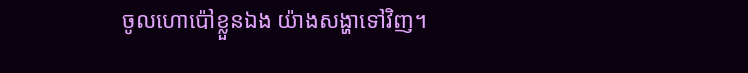ចូលហោប៉ៅខ្លួនឯង យ៉ាងសង្ហាទៅវិញ។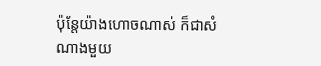ប៉ុន្តែយ៉ាងហោចណាស់ ក៏ជាសំណាងមួយ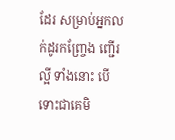ដែរ សម្រាប់អ្នកលក់ដូរកញ្ច្រែង ញ្ជើរ ល្អី ទាំងនោះ បើទោះជាគេមិ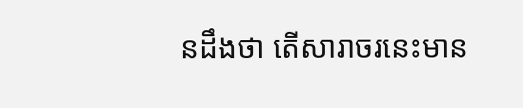នដឹងថា តើសារាចរនេះមាន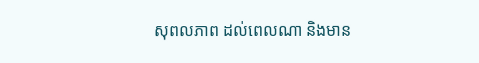សុពលភាព ដល់ពេលណា និងមាន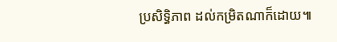ប្រសិទ្ធិភាព ដល់កម្រិតណាក៏ដោយ៕